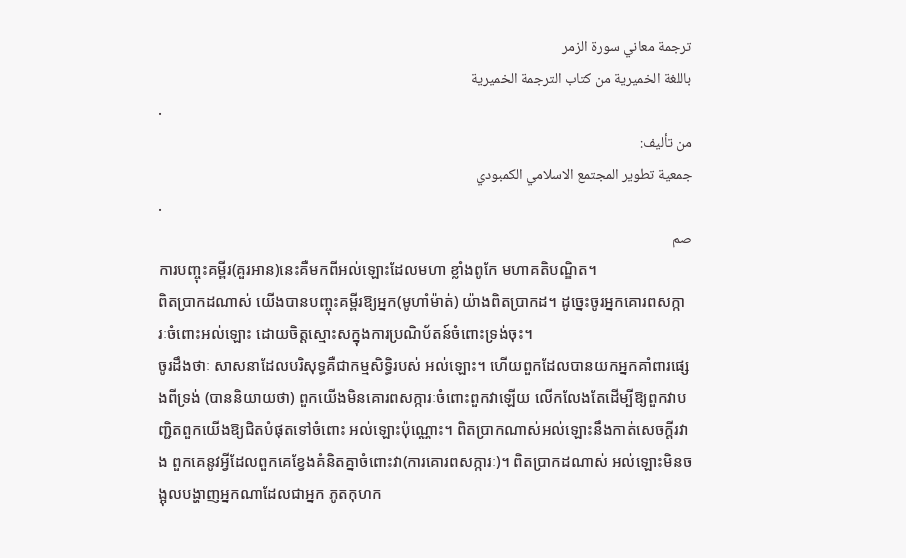ترجمة معاني سورة الزمر
باللغة الخميرية من كتاب الترجمة الخميرية
.
من تأليف:
جمعية تطوير المجتمع الاسلامي الكمبودي
.
صم
ការបញ្ចុះគម្ពីរ(គួរអាន)នេះគឺមកពីអល់ឡោះដែលមហា ខ្លាំងពូកែ មហាគតិបណ្ឌិត។
ពិតប្រាកដណាស់ យើងបានបញ្ចុះគម្ពីរឱ្យអ្នក(មូហាំម៉ាត់) យ៉ាងពិតប្រាកដ។ ដូចេ្នះចូរអ្នកគោរពសក្ការៈចំពោះអល់ឡោះ ដោយចិត្ដស្មោះសក្នុងការប្រណិប័តន៍ចំពោះទ្រង់ចុះ។
ចូរដឹងថាៈ សាសនាដែលបរិសុទ្ធគឺជាកម្មសិទ្ធិរបស់ អល់ឡោះ។ ហើយពួកដែលបានយកអ្នកគាំពារផេ្សងពីទ្រង់ (បាននិយាយថា) ពួកយើងមិនគោរពសក្ការៈចំពោះពួកវាឡើយ លើកលែងតែដើម្បីឱ្យពួកវាបញ្ជិតពួកយើងឱ្យជិតបំផុតទៅចំពោះ អល់ឡោះប៉ុណ្ណោះ។ ពិតប្រាកណាស់អល់ឡោះនឹងកាត់សេចក្ដីរវាង ពួកគេនូវអ្វីដែលពួកគេខ្វែងគំនិតគ្នាចំពោះវា(ការគោរពសក្ការៈ)។ ពិតប្រាកដណាស់ អល់ឡោះមិនចង្អុលបង្ហាញអ្នកណាដែលជាអ្នក ភូតកុហក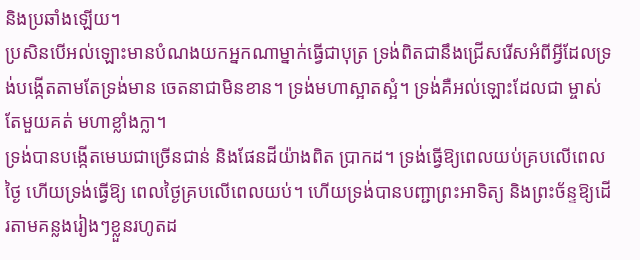និងប្រឆាំងឡើយ។
ប្រសិនបើអល់ឡោះមានបំណងយកអ្នកណាម្នាក់ធ្វើជាបុត្រ ទ្រង់ពិតជានឹងជ្រើសរើសអំពីអ្វីដែលទ្រង់បង្កើតតាមតែទ្រង់មាន ចេតនាជាមិនខាន។ ទ្រង់មហាស្អាតស្អំ។ ទ្រង់គឺអល់ឡោះដែលជា ម្ចាស់តែមួយគត់ មហាខ្លាំងក្លា។
ទ្រង់បានបង្កើតមេឃជាច្រើនជាន់ និងផែនដីយ៉ាងពិត ប្រាកដ។ ទ្រង់ធ្វើឱ្យពេលយប់គ្របលើពេលថ្ងៃ ហើយទ្រង់ធ្វើឱ្យ ពេលថ្ងៃគ្របលើពេលយប់។ ហើយទ្រង់បានបញ្ជាព្រះអាទិត្យ និងព្រះច័ន្ទឱ្យដើរតាមគន្លងរៀងៗខ្លួនរហូតដ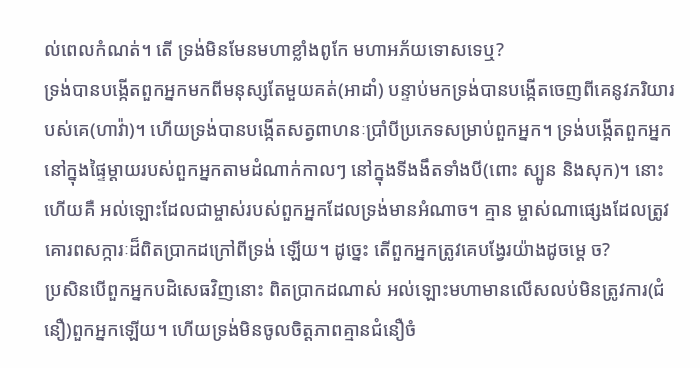ល់ពេលកំណត់។ តើ ទ្រង់មិនមែនមហាខ្លាំងពូកែ មហាអភ័យទោសទេឬ?
ទ្រង់បានបង្កើតពួកអ្នកមកពីមនុស្សតែមួយគត់(អាដាំ) បន្ទាប់មកទ្រង់បានបង្កើតចេញពីគេនូវភរិយារបស់គេ(ហាវ៉ា)។ ហើយទ្រង់បានបង្កើតសត្វពាហនៈប្រាំបីប្រភេទសម្រាប់ពួកអ្នក។ ទ្រង់បង្កើតពួកអ្នកនៅក្នុងផ្ទៃម្ដាយរបស់ពួកអ្នកតាមដំណាក់កាលៗ នៅក្នុងទីងងឹតទាំងបី(ពោះ ស្បូន និងសុក)។ នោះហើយគឺ អល់ឡោះដែលជាម្ចាស់របស់ពួកអ្នកដែលទ្រង់មានអំណាច។ គ្មាន ម្ចាស់ណាផេ្សងដែលត្រូវគោរពសក្ការៈដ៏ពិតប្រាកដក្រៅពីទ្រង់ ឡើយ។ ដូចេ្នះ តើពួកអ្នកត្រូវគេបង្វែរយ៉ាងដូចម្តេ ច?
ប្រសិនបើពួកអ្នកបដិសេធវិញនោះ ពិតប្រាកដណាស់ អល់ឡោះមហាមានលើសលប់មិនត្រូវការ(ជំនឿ)ពួកអ្នកឡើយ។ ហើយទ្រង់មិនចូលចិត្ដភាពគ្មានជំនឿចំ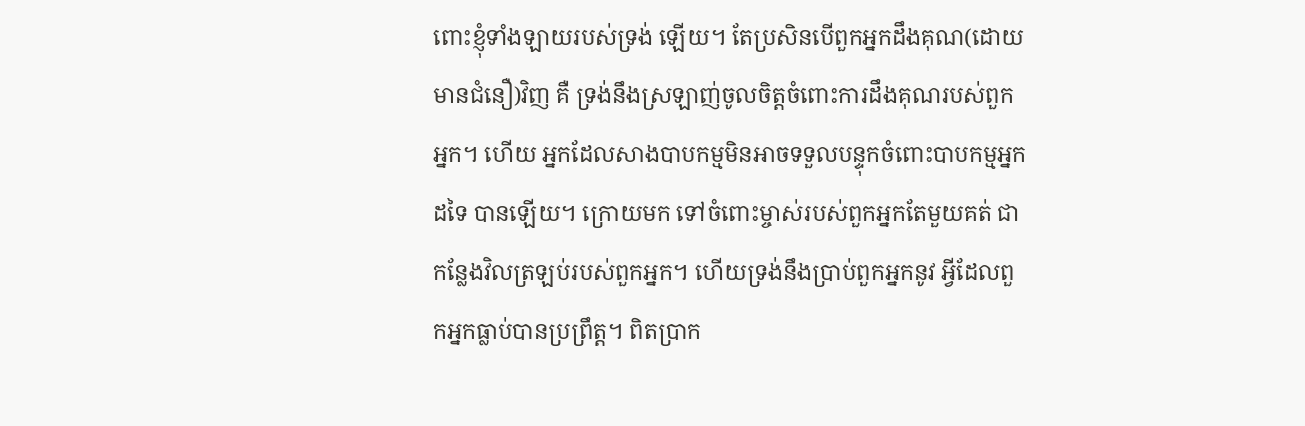ពោះខ្ញុំទាំងឡាយរបស់ទ្រង់ ឡើយ។ តែប្រសិនបើពួកអ្នកដឹងគុណ(ដោយមានជំនឿ)វិញ គឺ ទ្រង់នឹងស្រឡាញ់ចូលចិត្ដចំពោះការដឹងគុណរបស់ពួកអ្នក។ ហើយ អ្នកដែលសាងបាបកម្មមិនអាចទទួលបន្ទុកចំពោះបាបកម្មអ្នកដទៃ បានឡើយ។ ក្រោយមក ទៅចំពោះម្ចាស់របស់ពួកអ្នកតែមួយគត់ ជាកន្លែងវិលត្រឡប់របស់ពួកអ្នក។ ហើយទ្រង់នឹងប្រាប់ពួកអ្នកនូវ អ្វីដែលពួកអ្នកធ្លាប់បានប្រព្រឹត្ដ។ ពិតប្រាក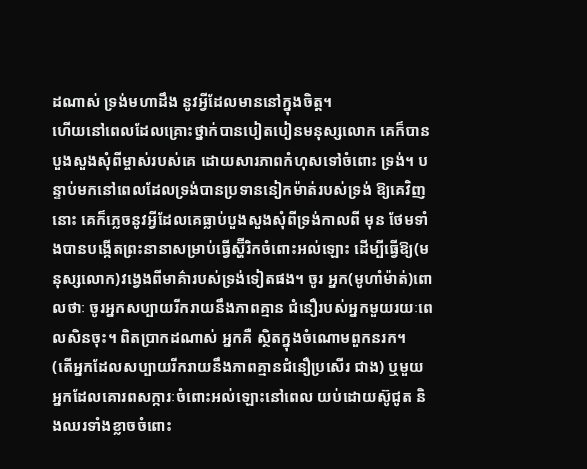ដណាស់ ទ្រង់មហាដឹង នូវអ្វីដែលមាននៅក្នុងចិត្ដ។
ហើយនៅពេលដែលគ្រោះថ្នាក់បានបៀតបៀនមនុស្សលោក គេក៏បានបួងសួងសុំពីម្ចាស់របស់គេ ដោយសារភាពកំហុសទៅចំពោះ ទ្រង់។ បន្ទាប់មកនៅពេលដែលទ្រង់បានប្រទាននៀកម៉ាត់របស់ទ្រង់ ឱ្យគេវិញនោះ គេក៏ភេ្លចនូវអ្វីដែលគេធ្លាប់បួងសួងសុំពីទ្រង់កាលពី មុន ថែមទាំងបានបង្កើតព្រះនានាសម្រាប់ធ្វើស្ហ៊ីរិកចំពោះអល់ឡោះ ដើម្បីធ្វើឱ្យ(មនុស្សលោក)វងេ្វងពីមាគ៌ារបស់ទ្រង់ទៀតផង។ ចូរ អ្នក(មូហាំម៉ាត់)ពោលថាៈ ចូរអ្នកសប្បាយរីករាយនឹងភាពគ្មាន ជំនឿរបស់អ្នកមួយរយៈពេលសិនចុះ។ ពិតប្រាកដណាស់ អ្នកគឺ ស្ថិតក្នុងចំណោមពួកនរក។
(តើអ្នកដែលសប្បាយរីករាយនឹងភាពគ្មានជំនឿប្រសើរ ជាង) ឬមួយអ្នកដែលគោរពសក្ការៈចំពោះអល់ឡោះនៅពេល យប់ដោយស៊ូជូត និងឈរទាំងខ្លាចចំពោះ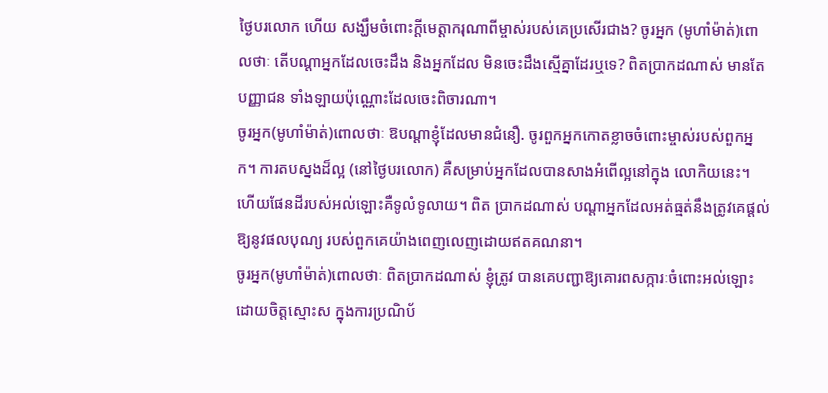ថ្ងៃបរលោក ហើយ សង្ឃឹមចំពោះក្ដីមេត្ដាករុណាពីម្ចាស់របស់គេប្រសើរជាង? ចូរអ្នក (មូហាំម៉ាត់)ពោលថាៈ តើបណ្ដាអ្នកដែលចេះដឹង និងអ្នកដែល មិនចេះដឹងស្មើគ្នាដែរឬទេ? ពិតប្រាកដណាស់ មានតែបញ្ញាជន ទាំងឡាយប៉ុណ្ណោះដែលចេះពិចារណា។
ចូរអ្នក(មូហាំម៉ាត់)ពោលថាៈ ឱបណ្ដាខ្ញុំដែលមានជំនឿ. ចូរពួកអ្នកកោតខ្លាចចំពោះម្ចាស់របស់ពួកអ្នក។ ការតបស្នងដ៏ល្អ (នៅថ្ងៃបរលោក) គឺសម្រាប់អ្នកដែលបានសាងអំពើល្អនៅក្នុង លោកិយនេះ។ ហើយផែនដីរបស់អល់ឡោះគឺទូលំទូលាយ។ ពិត ប្រាកដណាស់ បណ្ដាអ្នកដែលអត់ធ្មត់នឹងត្រូវគេផ្ដល់ឱ្យនូវផលបុណ្យ របស់ពួកគេយ៉ាងពេញលេញដោយឥតគណនា។
ចូរអ្នក(មូហាំម៉ាត់)ពោលថាៈ ពិតប្រាកដណាស់ ខ្ញុំត្រូវ បានគេបញ្ជាឱ្យគោរពសក្ការៈចំពោះអល់ឡោះដោយចិត្ដស្មោះស ក្នុងការប្រណិប័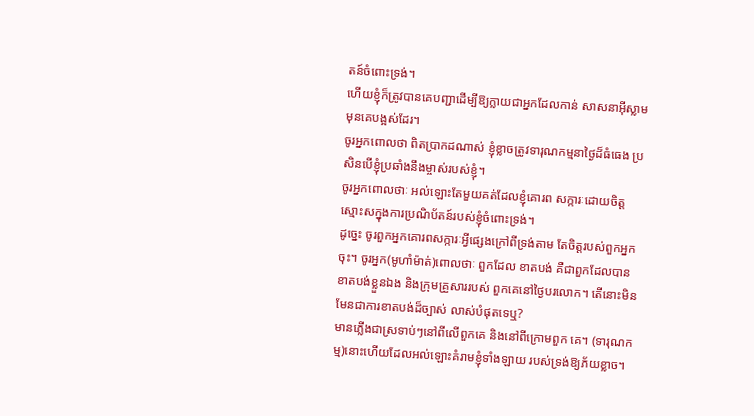តន៍ចំពោះទ្រង់។
ហើយខ្ញុំក៏ត្រូវបានគេបញ្ជាដើម្បីឱ្យក្លាយជាអ្នកដែលកាន់ សាសនាអ៊ីស្លាមមុនគេបង្អស់ដែរ។
ចូរអ្នកពោលថា ពិតប្រាកដណាស់ ខ្ញុំខ្លាចត្រូវទារុណកម្មនាថ្ងៃដ៏ធំធេង ប្រសិនបើខ្ញុំប្រឆាំងនឹងម្ចាស់របស់ខ្ញុំ។
ចូរអ្នកពោលថាៈ អល់ឡោះតែមួយគត់ដែលខ្ញុំគោរព សក្ការៈដោយចិត្ដស្មោះសក្នុងការប្រណិប័តន៍របស់ខ្ញុំចំពោះទ្រង់។
ដូចេ្នះ ចូរពួកអ្នកគោរពសក្ការៈអ្វីផេ្សងក្រៅពីទ្រង់តាម តែចិត្ដរបស់ពួកអ្នកចុះ។ ចូរអ្នក(មូហាំម៉ាត់)ពោលថាៈ ពួកដែល ខាតបង់ គឺជាពួកដែលបានខាតបង់ខ្លួនឯង និងក្រុមគ្រួសាររបស់ ពួកគេនៅថ្ងៃបរលោក។ តើនោះមិនមែនជាការខាតបង់ដ៏ច្បាស់ លាស់បំផុតទេឬ?
មានភ្លើងជាស្រទាប់ៗនៅពីលើពួកគេ និងនៅពីក្រោមពួក គេ។ (ទារុណកម្ម)នោះហើយដែលអល់ឡោះគំរាមខ្ញុំទាំងឡាយ របស់ទ្រង់ឱ្យភ័យខ្លាច។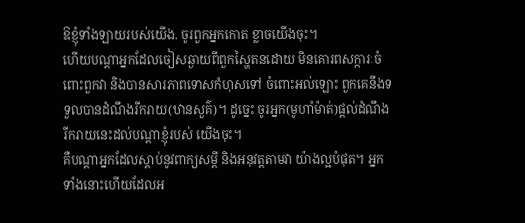ឱខ្ញុំទាំងឡាយរបស់យើង. ចូរពួកអ្នកកោត ខ្លាចយើងចុះ។
ហើយបណ្ដាអ្នកដែលចៀសឆ្ងាយពីពួកស្ហៃតនដោយ មិនគោរពសក្ការៈចំពោះពួកវា និងបានសារភាពទោសកំហុសទៅ ចំពោះអល់ឡោះ ពួកគេនឹងទទួលបានដំណឹងរីករាយ(ឋានសួគ៌)។ ដូចេ្នះ ចូរអ្នក(មូហាំម៉ាត់)ផ្ដល់ដំណឹងរីករាយនេះដល់បណ្ដាខ្ញុំរបស់ យើងចុះ។
គឺបណ្ដាអ្នកដែលស្ដាប់នូវពាក្យសម្ដី និងអនុវត្ដតាមវា យ៉ាងល្អបំផុត។ អ្នកទាំងនោះហើយដែលអ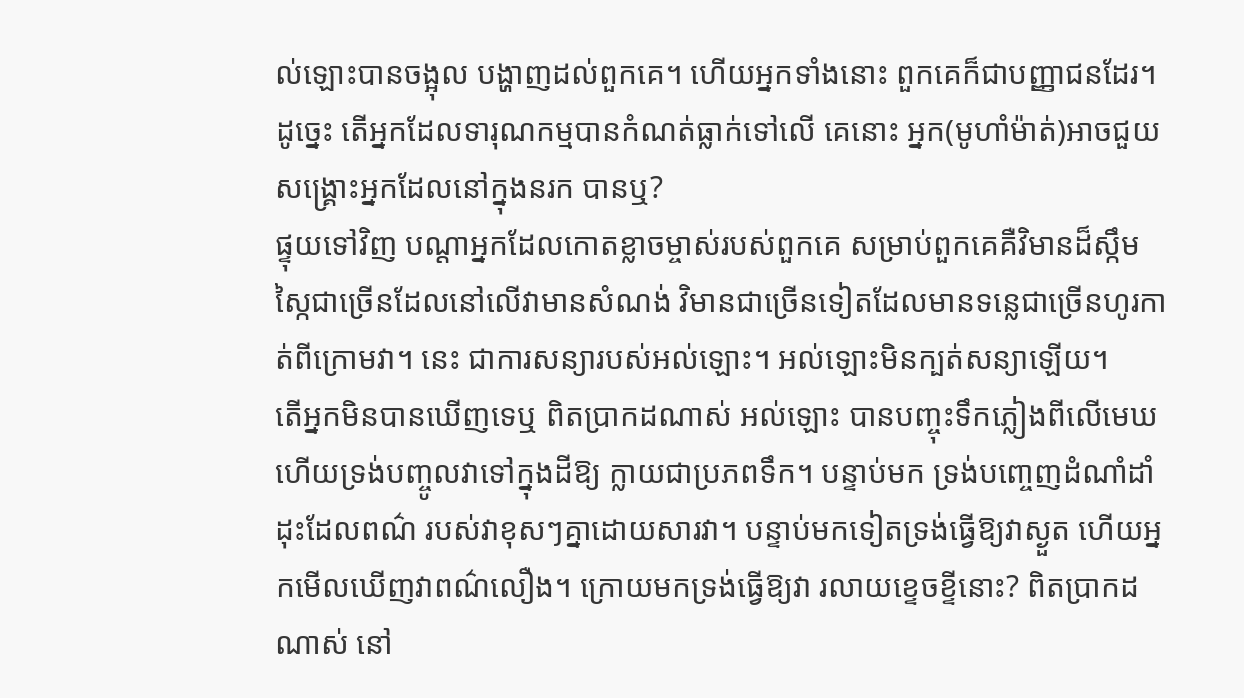ល់ឡោះបានចង្អុល បង្ហាញដល់ពួកគេ។ ហើយអ្នកទាំងនោះ ពួកគេក៏ជាបញ្ញាជនដែរ។
ដូចេ្នះ តើអ្នកដែលទារុណកម្មបានកំណត់ធ្លាក់ទៅលើ គេនោះ អ្នក(មូហាំម៉ាត់)អាចជួយសង្គ្រោះអ្នកដែលនៅក្នុងនរក បានឬ?
ផ្ទុយទៅវិញ បណ្ដាអ្នកដែលកោតខ្លាចម្ចាស់របស់ពួកគេ សម្រាប់ពួកគេគឺវិមានដ៏ស្កឹមស្កៃជាច្រើនដែលនៅលើវាមានសំណង់ វិមានជាច្រើនទៀតដែលមានទនេ្លជាច្រើនហូរកាត់ពីក្រោមវា។ នេះ ជាការសន្យារបស់អល់ឡោះ។ អល់ឡោះមិនក្បត់សន្យាឡើយ។
តើអ្នកមិនបានឃើញទេឬ ពិតប្រាកដណាស់ អល់ឡោះ បានបញ្ចុះទឹកភ្លៀងពីលើមេឃ ហើយទ្រង់បញ្ចូលវាទៅក្នុងដីឱ្យ ក្លាយជាប្រភពទឹក។ បន្ទាប់មក ទ្រង់បពោ្ចញដំណាំដាំដុះដែលពណ៌ របស់វាខុសៗគ្នាដោយសារវា។ បន្ទាប់មកទៀតទ្រង់ធ្វើឱ្យវាស្ងួត ហើយអ្នកមើលឃើញវាពណ៌លឿង។ ក្រោយមកទ្រង់ធ្វើឱ្យវា រលាយខេ្ទចខ្ទីនោះ? ពិតប្រាកដណាស់ នៅ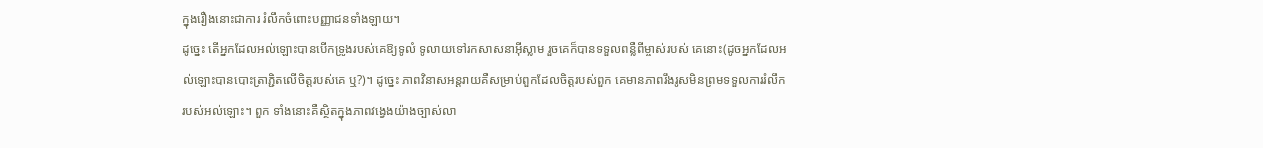ក្នុងរឿងនោះជាការ រំលឹកចំពោះបញ្ញាជនទាំងឡាយ។
ដូចេ្នះ តើអ្នកដែលអល់ឡោះបានបើកទ្រូងរបស់គេឱ្យទូលំ ទូលាយទៅរកសាសនាអ៊ីស្លាម រួចគេក៏បានទទួលពន្លឺពីម្ចាស់របស់ គេនោះ(ដូចអ្នកដែលអល់ឡោះបានបោះត្រាភ្ជិតលើចិត្ដរបស់គេ ឬ?)។ ដូចេ្នះ ភាពវិនាសអន្ដរាយគឺសម្រាប់ពួកដែលចិត្ដរបស់ពួក គេមានភាពរឹងរូសមិនព្រមទទួលការរំលឹករបស់អល់ឡោះ។ ពួក ទាំងនោះគឺស្ថិតក្នុងភាពវងេ្វងយ៉ាងច្បាស់លា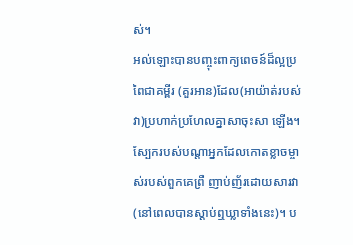ស់។
អល់ឡោះបានបញ្ចុះពាក្យពេចន៍ដ៏ល្អប្រពៃជាគម្ពីរ (គួរអាន)ដែល(អាយ៉ាត់របស់វា)ប្រហាក់ប្រហែលគ្នាសាចុះសា ឡើង។ ស្បែករបស់បណ្ដាអ្នកដែលកោតខ្លាចម្ចាស់របស់ពួកគេព្រឺ ញាប់ញ័រដោយសារវា(នៅពេលបានស្ដាប់ឮឃ្លាទាំងនេះ)។ ប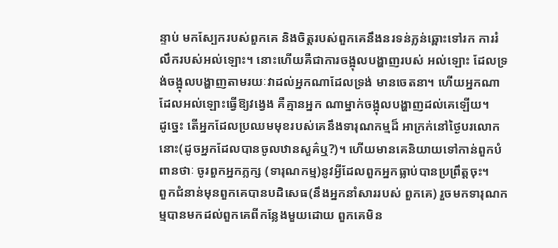ន្ទាប់ មកស្បែករបស់ពួកគេ និងចិត្ដរបស់ពួកគេនឹងនរទន់ភ្លន់ឆ្ពោះទៅរក ការរំលឹករបស់អល់ឡោះ។ នោះហើយគឺជាការចង្អុលបង្ហាញរបស់ អល់ឡោះ ដែលទ្រង់ចង្អុលបង្ហាញតាមរយៈវាដល់អ្នកណាដែលទ្រង់ មានចេតនា។ ហើយអ្នកណាដែលអល់ឡោះធ្វើឱ្យវងេ្វង គឺគ្មានអ្នក ណាម្នាក់ចង្អុលបង្ហាញដល់គេឡើយ។
ដូចេ្នះ តើអ្នកដែលប្រឈមមុខរបស់គេនឹងទារុណកម្មដ៏ អាក្រក់នៅថ្ងៃបរលោកនោះ(ដូចអ្នកដែលបានចូលឋានសួគ៌ឬ?)។ ហើយមានគេនិយាយទៅកាន់ពួកបំពានថាៈ ចូរពួកអ្នកភ្លក្ស (ទារុណកម្ម)នូវអ្វីដែលពួកអ្នកធ្លាប់បានប្រព្រឹត្ដចុះ។
ពួកជំនាន់មុនពួកគេបានបដិសេធ(នឹងអ្នកនាំសាររបស់ ពួកគេ) រួចមកទារុណកម្មបានមកដល់ពួកគេពីកន្លែងមួយដោយ ពួកគេមិន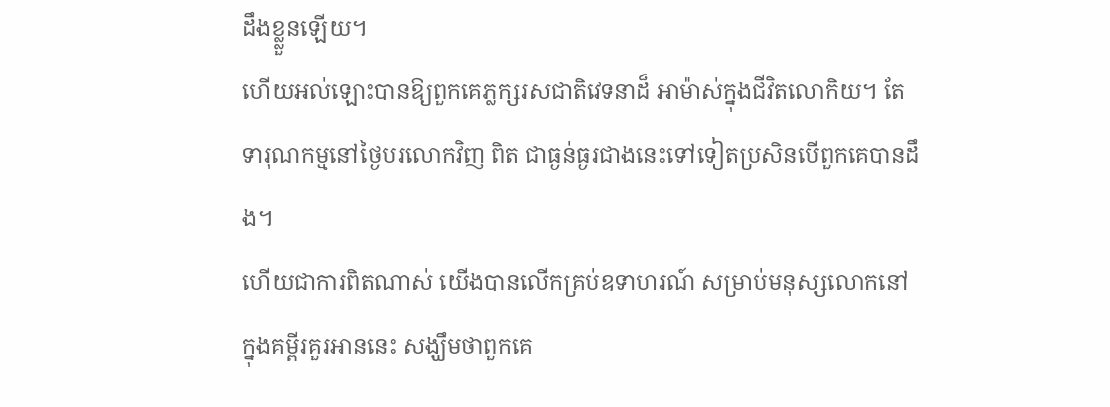ដឹងខ្ល្លួនឡើយ។
ហើយអល់ឡោះបានឱ្យពួកគេភ្លក្សរសជាតិវេទនាដ៏ អាម៉ាស់ក្នុងជីវិតលោកិយ។ តែទារុណកម្មនៅថ្ងៃបរលោកវិញ ពិត ជាធ្ងន់ធ្ងរជាងនេះទៅទៀតប្រសិនបើពួកគេបានដឹង។
ហើយជាការពិតណាស់ យើងបានលើកគ្រប់ឧទាហរណ៍ សម្រាប់មនុស្សលោកនៅក្នុងគម្ពីរគួរអាននេះ សង្ឃឹមថាពួកគេ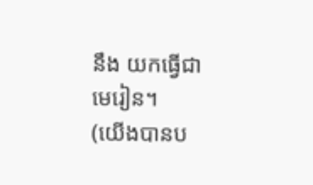នឹង យកធ្វើជាមេរៀន។
(យើងបានប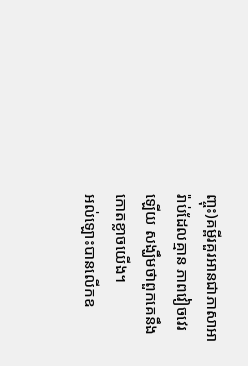ញ្ចុះ)គម្ពីរគួរអានជាភាសាអារ៉ាប់ដែលគ្មាន ភាពវៀចវេរឡើយ សង្ឃឹមថាពួកគេនឹងកោតខ្លាចយើង។
អល់ឡោះបានលើកឧ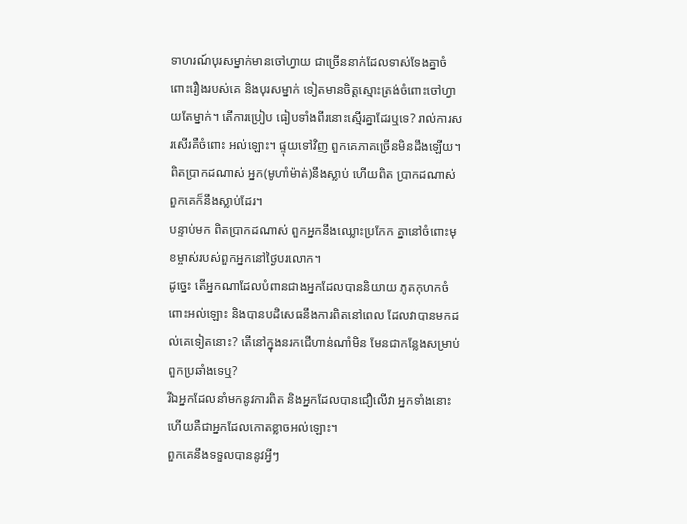ទាហរណ៍បុរសម្នាក់មានចៅហ្វាយ ជាច្រើននាក់ដែលទាស់ទែងគ្នាចំពោះរឿងរបស់គេ និងបុរសម្នាក់ ទៀតមានចិត្ដស្មោះត្រង់ចំពោះចៅហ្វាយតែម្នាក់។ តើការប្រៀប ធៀបទាំងពីរនោះស្មើរគ្នាដែរឬទេ? រាល់ការសរសើរគឺចំពោះ អល់ឡោះ។ ផ្ទុយទៅវិញ ពួកគេភាគច្រើនមិនដឹងឡើយ។
ពិតប្រាកដណាស់ អ្នក(មូហាំម៉ាត់)នឹងស្លាប់ ហើយពិត ប្រាកដណាស់ ពួកគេក៏នឹងស្លាប់ដែរ។
បន្ទាប់មក ពិតប្រាកដណាស់ ពួកអ្នកនឹងឈ្លោះប្រកែក គ្នានៅចំពោះមុខម្ចាស់របស់ពួកអ្នកនៅថ្ងៃបរលោក។
ដូចេ្នះ តើអ្នកណាដែលបំពានជាងអ្នកដែលបាននិយាយ ភូតកុហកចំពោះអល់ឡោះ និងបានបដិសេធនឹងការពិតនៅពេល ដែលវាបានមកដល់គេទៀតនោះ? តើនៅក្នុងនរកជើហាន់ណាំមិន មែនជាកន្លែងសម្រាប់ពួកប្រឆាំងទេឬ?
រីឯអ្នកដែលនាំមកនូវការពិត និងអ្នកដែលបានជឿលើវា អ្នកទាំងនោះហើយគឺជាអ្នកដែលកោតខ្លាចអល់ឡោះ។
ពួកគេនឹងទទួលបាននូវអ្វីៗ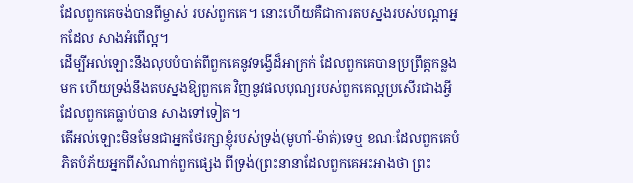ដែលពួកគេចង់បានពីម្ចាស់ របស់ពួកគេ។ នោះហើយគឺជាការតបស្នងរបស់បណ្ដាអ្នកដែល សាងអំពើល្អ។
ដើម្បីអល់ឡោះនឹងលុបបំបាត់ពីពួកគេនូវទង្វើដ៏អាក្រក់ ដែលពួកគេបានប្រព្រឹត្ដកន្លងមក ហើយទ្រង់នឹងតបស្នងឱ្យពួកគេ វិញនូវផលបុណ្យរបស់ពួកគេល្អប្រសើរជាងអ្វីដែលពួកគេធ្លាប់បាន សាងទៅទៀត។
តើអល់ឡោះមិនមែនជាអ្នកថែរក្សាខ្ញុំរបស់ទ្រង់(មូហាំ-ម៉ាត់)ទេឬ ខណៈដែលពួកគេបំភិតបំភ័យអ្នកពីសំណាក់ពួកផេ្សង ពីទ្រង់(ព្រះនានាដែលពួកគេអះអាងថា ព្រះ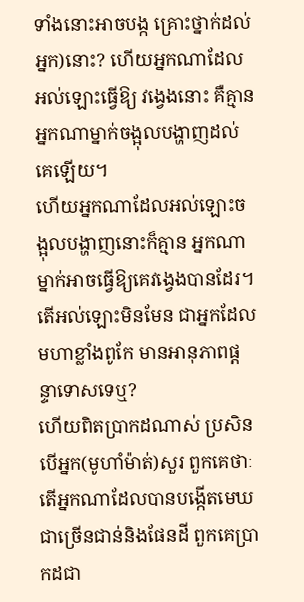ទាំងនោះអាចបង្ក គ្រោះថ្នាក់ដល់អ្នក)នោះ? ហើយអ្នកណាដែលអល់ឡោះធ្វើឱ្យ វងេ្វងនោះ គឺគ្មានអ្នកណាម្នាក់ចង្អុលបង្ហាញដល់គេឡើយ។
ហើយអ្នកណាដែលអល់ឡោះចង្អុលបង្ហាញនោះក៏គ្មាន អ្នកណាម្នាក់អាចធ្វើឱ្យគេវងេ្វងបានដែរ។ តើអល់ឡោះមិនមែន ជាអ្នកដែលមហាខ្លាំងពូកែ មានអានុភាពផ្ដន្ទាទោសទេឬ?
ហើយពិតប្រាកដណាស់ ប្រសិនបើអ្នក(មូហាំម៉ាត់)សួរ ពួកគេថាៈ តើអ្នកណាដែលបានបង្កើតមេឃជាច្រើនជាន់និងផែនដី ពួកគេប្រាកដជា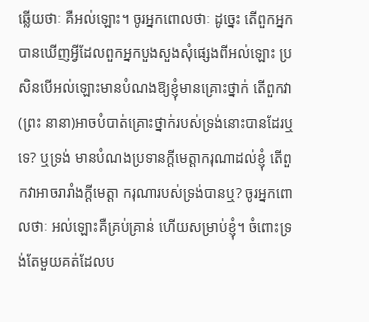ឆ្លើយថាៈ គឺអល់ឡោះ។ ចូរអ្នកពោលថាៈ ដូចេ្នះ តើពួកអ្នកបានឃើញអ្វីដែលពួកអ្នកបួងសួងសុំផេ្សងពីអល់ឡោះ ប្រសិនបើអល់ឡោះមានបំណងឱ្យខ្ញុំមានគ្រោះថ្នាក់ តើពួកវា(ព្រះ នានា)អាចបំបាត់គ្រោះថ្នាក់របស់ទ្រង់នោះបានដែរឬទេ? ឬទ្រង់ មានបំណងប្រទានក្ដីមេត្ដាករុណាដល់ខ្ញុំ តើពួកវាអាចរារាំងក្ដីមេត្ដា ករុណារបស់ទ្រង់បានឬ? ចូរអ្នកពោលថាៈ អល់ឡោះគឺគ្រប់គ្រាន់ ហើយសម្រាប់ខ្ញុំ។ ចំពោះទ្រង់តែមួយគត់ដែលប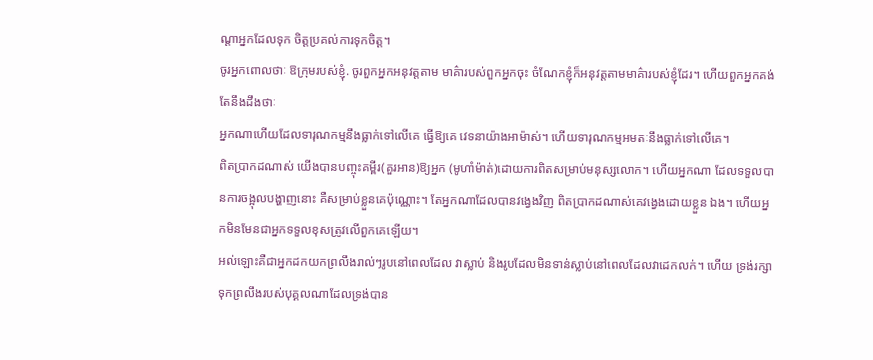ណ្ដាអ្នកដែលទុក ចិត្ដប្រគល់ការទុកចិត្ដ។
ចូរអ្នកពោលថាៈ ឱក្រុមរបស់ខ្ញុំ. ចូរពួកអ្នកអនុវត្ដតាម មាគ៌ារបស់ពួកអ្នកចុះ ចំណែកខ្ញុំក៏អនុវត្ដតាមមាគ៌ារបស់ខ្ញុំដែរ។ ហើយពួកអ្នកគង់តែនឹងដឹងថាៈ
អ្នកណាហើយដែលទារុណកម្មនឹងធ្លាក់ទៅលើគេ ធ្វើឱ្យគេ វេទនាយ៉ាងអាម៉ាស់។ ហើយទារុណកម្មអមតៈនឹងធ្លាក់ទៅលើគេ។
ពិតប្រាកដណាស់ យើងបានបញ្ចុះគម្ពីរ(គួរអាន)ឱ្យអ្នក (មូហាំម៉ាត់)ដោយការពិតសម្រាប់មនុស្សលោក។ ហើយអ្នកណា ដែលទទួលបានការចង្អុលបង្ហាញនោះ គឺសម្រាប់ខ្លួនគេប៉ុណ្ណោះ។ តែអ្នកណាដែលបានវងេ្វងវិញ ពិតប្រាកដណាស់គេវងេ្វងដោយខ្លួន ឯង។ ហើយអ្នកមិនមែនជាអ្នកទទួលខុសត្រូវលើពួកគេឡើយ។
អល់ឡោះគឺជាអ្នកដកយកព្រលឹងរាល់ៗរូបនៅពេលដែល វាស្លាប់ និងរូបដែលមិនទាន់ស្លាប់នៅពេលដែលវាដេកលក់។ ហើយ ទ្រង់រក្សាទុកព្រលឹងរបស់បុគ្គលណាដែលទ្រង់បាន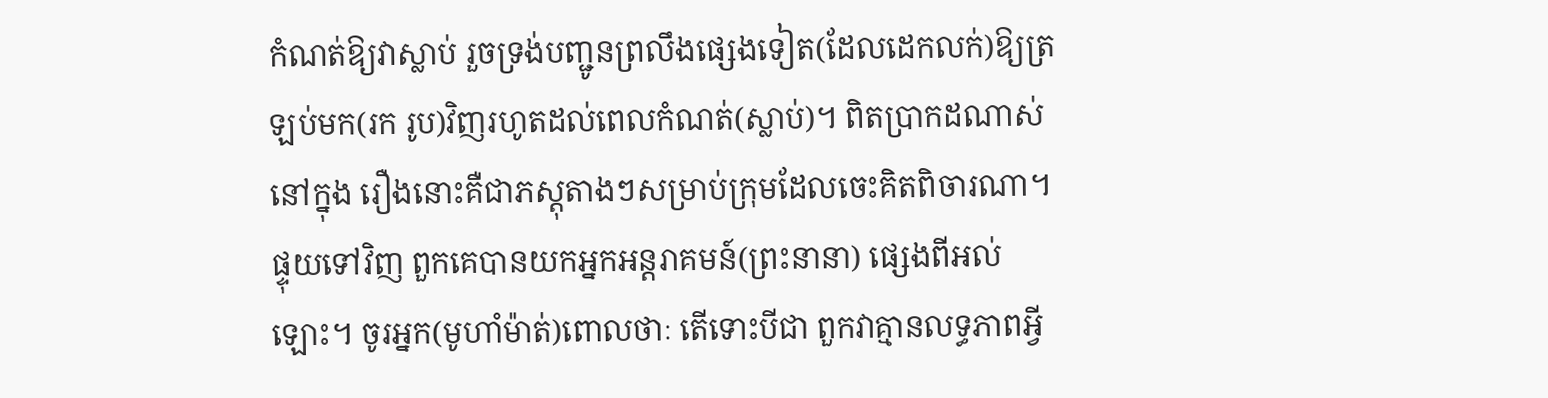កំណត់ឱ្យវាស្លាប់ រួចទ្រង់បញ្ជូនព្រលឹងផេ្សងទៀត(ដែលដេកលក់)ឱ្យត្រឡប់មក(រក រូប)វិញរហូតដល់ពេលកំណត់(ស្លាប់)។ ពិតប្រាកដណាស់ នៅក្នុង រឿងនោះគឺជាភស្ដុតាងៗសម្រាប់ក្រុមដែលចេះគិតពិចារណា។
ផ្ទុយទៅវិញ ពួកគេបានយកអ្នកអន្ដរាគមន៍(ព្រះនានា) ផេ្សងពីអល់ឡោះ។ ចូរអ្នក(មូហាំម៉ាត់)ពោលថាៈ តើទោះបីជា ពួកវាគ្មានលទ្ធភាពអ្វី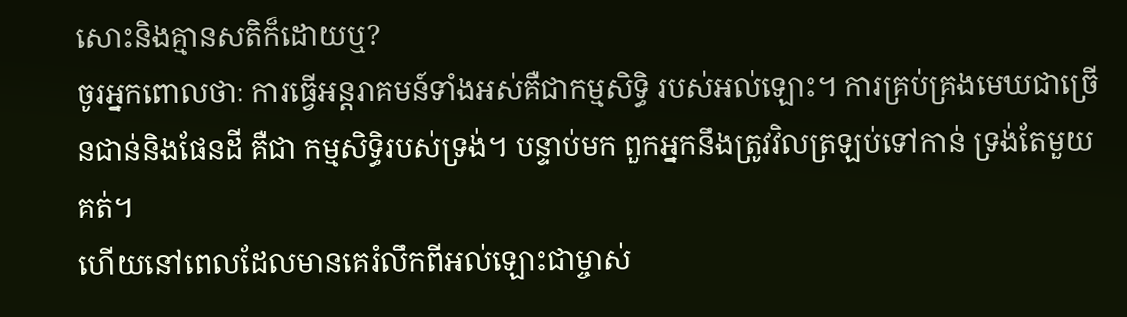សោះនិងគ្មានសតិក៏ដោយឬ?
ចូរអ្នកពោលថាៈ ការធ្វើអន្ដរាគមន៍ទាំងអស់គឺជាកម្មសិទ្ធិ របស់អល់ឡោះ។ ការគ្រប់គ្រងមេឃជាច្រើនជាន់និងផែនដី គឺជា កម្មសិទិ្ធរបស់ទ្រង់។ បន្ទាប់មក ពួកអ្នកនឹងត្រូវវិលត្រឡប់ទៅកាន់ ទ្រង់តែមួយគត់។
ហើយនៅពេលដែលមានគេរំលឹកពីអល់ឡោះជាម្ចាស់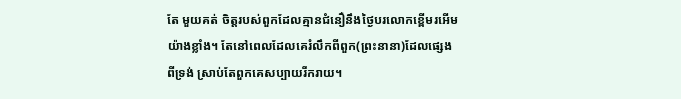តែ មួយគត់ ចិត្ដរបស់ពួកដែលគ្មានជំនឿនឹងថ្ងៃបរលោកខ្ពើមរអើម យ៉ាងខ្លាំង។ តែនៅពេលដែលគេរំលឹកពីពួក(ព្រះនានា)ដែលផេ្សង ពីទ្រង់ ស្រាប់តែពួកគេសប្បាយរីករាយ។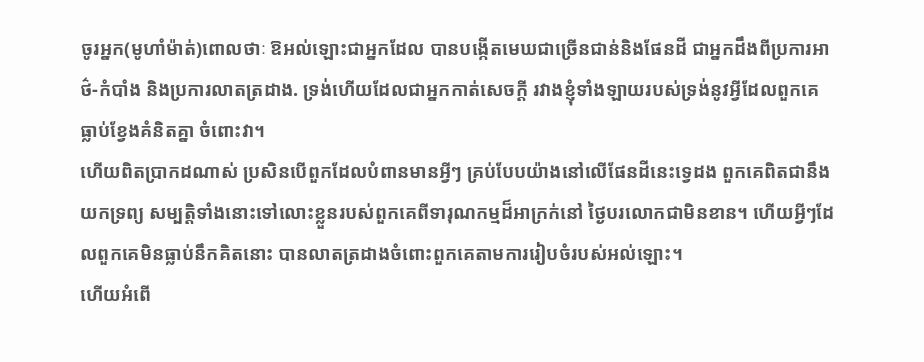ចូរអ្នក(មូហាំម៉ាត់)ពោលថាៈ ឱអល់ឡោះជាអ្នកដែល បានបង្កើតមេឃជាច្រើនជាន់និងផែនដី ជាអ្នកដឹងពីប្រការអាថ៌-កំបាំង និងប្រការលាតត្រដាង. ទ្រង់ហើយដែលជាអ្នកកាត់សេចក្ដី រវាងខ្ញុំទាំងឡាយរបស់ទ្រង់នូវអ្វីដែលពួកគេធ្លាប់ខ្វែងគំនិតគ្នា ចំពោះវា។
ហើយពិតប្រាកដណាស់ ប្រសិនបើពួកដែលបំពានមានអ្វីៗ គ្រប់បែបយ៉ាងនៅលើផែនដីនេះទេ្វដង ពួកគេពិតជានឹងយកទ្រព្យ សម្បត្ដិទាំងនោះទៅលោះខ្លួនរបស់ពួកគេពីទារុណកម្មដ៏អាក្រក់នៅ ថ្ងៃបរលោកជាមិនខាន។ ហើយអ្វីៗដែលពួកគេមិនធ្លាប់នឹកគិតនោះ បានលាតត្រដាងចំពោះពួកគេតាមការរៀបចំរបស់អល់ឡោះ។
ហើយអំពើ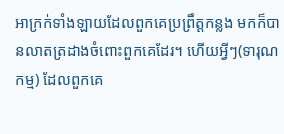អាក្រក់ទាំងឡាយដែលពួកគេប្រព្រឹត្ដកន្លង មកក៏បានលាតត្រដាងចំពោះពួកគេដែរ។ ហើយអ្វីៗ(ទារុណកម្ម) ដែលពួកគេ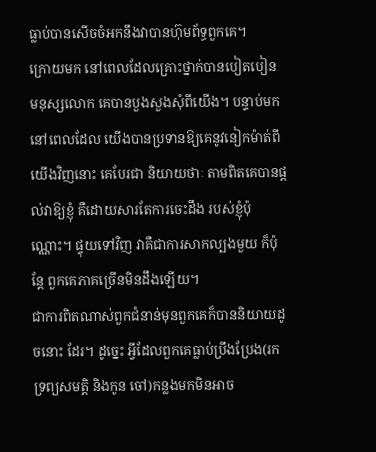ធ្លាប់បានសើចចំអកនឹងវាបានហ៊ុមព័ទ្ធពួកគេ។
ក្រោយមក នៅពេលដែលគ្រោះថ្នាក់បានបៀតបៀន មនុស្សលោក គេបានបួងសួងសុំពីយើង។ បន្ទាប់មកនៅពេលដែល យើងបានប្រទានឱ្យគេនូវនៀកម៉ាត់ពីយើងវិញនោះ គេបែរជា និយាយថាៈ តាមពិតគេបានផ្ដល់វាឱ្យខ្ញុំ គឺដោយសារតែការចេះដឹង របស់ខ្ញុំប៉ុណ្ណោះ។ ផ្ទុយទៅវិញ វាគឺជាការសាកល្បងមួយ ក៏ប៉ុន្ដែ ពួកគេភាគច្រើនមិនដឹងឡើយ។
ជាការពិតណាស់ពួកជំនាន់មុនពួកគេក៏បាននិយាយដូចនោះ ដែរ។ ដូចេ្នះ អ្វីដែលពួកគេធ្លាប់ប្រឹងប្រែង(រកទ្រព្យសមត្ដិ និងកូន ចៅ)កន្លងមកមិនអាច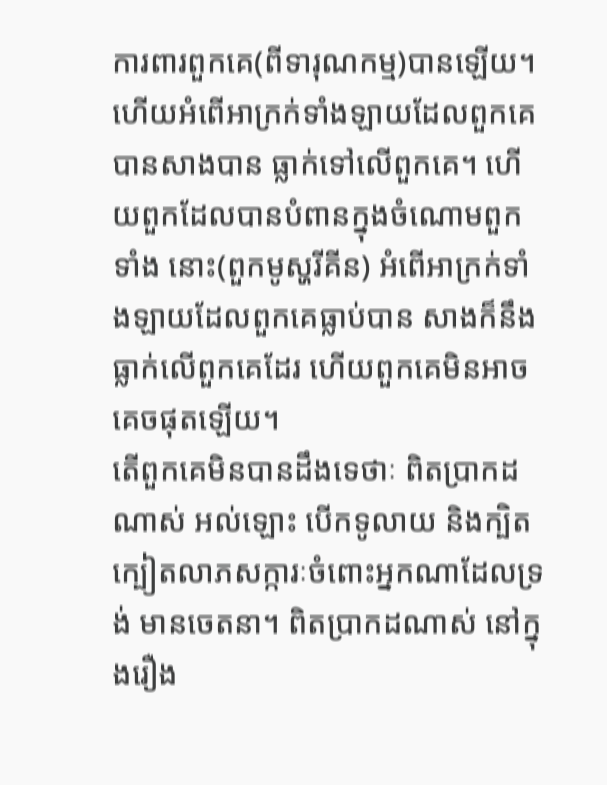ការពារពួកគេ(ពីទារុណកម្ម)បានឡើយ។
ហើយអំពើអាក្រក់ទាំងឡាយដែលពួកគេបានសាងបាន ធ្លាក់ទៅលើពួកគេ។ ហើយពួកដែលបានបំពានក្នុងចំណោមពួកទាំង នោះ(ពួកមូស្ហរីគីន) អំពើអាក្រក់ទាំងឡាយដែលពួកគេធ្លាប់បាន សាងក៏នឹងធ្លាក់លើពួកគេដែរ ហើយពួកគេមិនអាចគេចផុតឡើយ។
តើពួកគេមិនបានដឹងទេថាៈ ពិតប្រាកដណាស់ អល់ឡោះ បើកទូលាយ និងក្បិតក្បៀតលាភសក្ការៈចំពោះអ្នកណាដែលទ្រង់ មានចេតនា។ ពិតប្រាកដណាស់ នៅក្នុងរឿង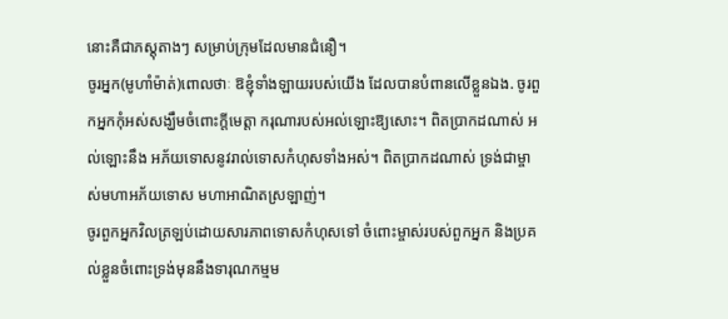នោះគឺជាភស្ដុតាងៗ សម្រាប់ក្រុមដែលមានជំនឿ។
ចូរអ្នក(មូហាំម៉ាត់)ពោលថាៈ ឱខ្ញុំទាំងឡាយរបស់យើង ដែលបានបំពានលើខ្លួនឯង. ចូរពួកអ្នកកុំអស់សង្ឃឹមចំពោះក្ដីមេត្ដា ករុណារបស់អល់ឡោះឱ្យសោះ។ ពិតប្រាកដណាស់ អល់ឡោះនឹង អភ័យទោសនូវរាល់ទោសកំហុសទាំងអស់។ ពិតប្រាកដណាស់ ទ្រង់ជាម្ចាស់មហាអភ័យទោស មហាអាណិតស្រឡាញ់។
ចូរពួកអ្នកវិលត្រឡប់ដោយសារភាពទោសកំហុសទៅ ចំពោះម្ចាស់របស់ពួកអ្នក និងប្រគល់ខ្លួនចំពោះទ្រង់មុននឹងទារុណកម្មម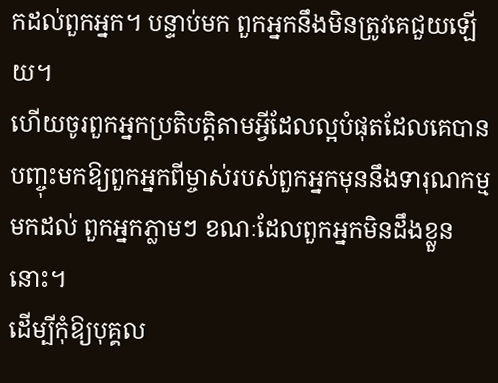កដល់ពួកអ្នក។ បន្ទាប់មក ពួកអ្នកនឹងមិនត្រូវគេជួយឡើយ។
ហើយចូរពួកអ្នកប្រតិបត្ដិតាមអ្វីដែលល្អបំផុតដែលគេបាន បញ្ចុះមកឱ្យពួកអ្នកពីម្ចាស់របស់ពួកអ្នកមុននឹងទារុណកម្មមកដល់ ពួកអ្នកភ្លាមៗ ខណៈដែលពួកអ្នកមិនដឹងខ្លួននោះ។
ដើម្បីកុំឱ្យបុគ្គល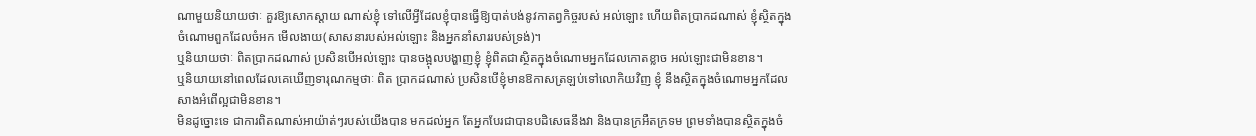ណាមួយនិយាយថាៈ គួរឱ្យសោកស្ដាយ ណាស់ខ្ញុំ ទៅលើអ្វីដែលខ្ញុំបានធ្វើឱ្យបាត់បង់នូវកាតព្វកិច្ចរបស់ អល់ឡោះ ហើយពិតប្រាកដណាស់ ខ្ញុំស្ថិតក្នុងចំណោមពួកដែលចំអក មើលងាយ(សាសនារបស់អល់ឡោះ និងអ្នកនាំសាររបស់ទ្រង់)។
ឬនិយាយថាៈ ពិតប្រាកដណាស់ ប្រសិនបើអល់ឡោះ បានចង្អុលបង្ហាញខ្ញុំ ខ្ញុំពិតជាស្ថិតក្នុងចំណោមអ្នកដែលកោតខ្លាច អល់ឡោះជាមិនខាន។
ឬនិយាយនៅពេលដែលគេឃើញទារុណកម្មថាៈ ពិត ប្រាកដណាស់ ប្រសិនបើខ្ញុំមានឱកាសត្រឡប់ទៅលោកិយវិញ ខ្ញុំ នឹងស្ថិតក្នុងចំណោមអ្នកដែលសាងអំពើល្អជាមិនខាន។
មិនដូច្នោះទេ ជាការពិតណាស់អាយ៉ាត់ៗរបស់យើងបាន មកដល់អ្នក តែអ្នកបែរជាបានបដិសេធនឹងវា និងបានក្រអឺតក្រទម ព្រមទាំងបានស្ថិតក្នុងចំ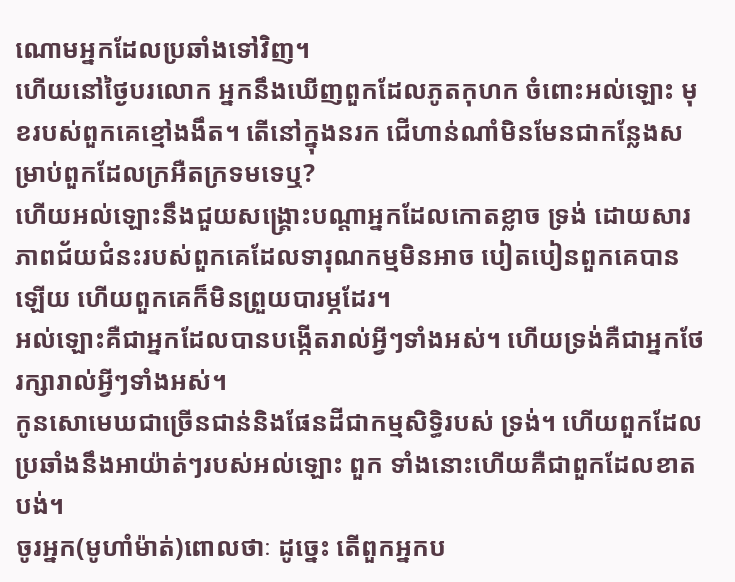ណោមអ្នកដែលប្រឆាំងទៅវិញ។
ហើយនៅថ្ងៃបរលោក អ្នកនឹងឃើញពួកដែលភូតកុហក ចំពោះអល់ឡោះ មុខរបស់ពួកគេខ្មៅងងឹត។ តើនៅក្នុងនរក ជើហាន់ណាំមិនមែនជាកន្លែងសម្រាប់ពួកដែលក្រអឺតក្រទមទេឬ?
ហើយអល់ឡោះនឹងជួយសង្គ្រោះបណ្ដាអ្នកដែលកោតខ្លាច ទ្រង់ ដោយសារភាពជ័យជំនះរបស់ពួកគេដែលទារុណកម្មមិនអាច បៀតបៀនពួកគេបានឡើយ ហើយពួកគេក៏មិនព្រួយបារម្ភដែរ។
អល់ឡោះគឺជាអ្នកដែលបានបង្កើតរាល់អ្វីៗទាំងអស់។ ហើយទ្រង់គឺជាអ្នកថែរក្សារាល់អ្វីៗទាំងអស់។
កូនសោមេឃជាច្រើនជាន់និងផែនដីជាកម្មសិទ្ធិរបស់ ទ្រង់។ ហើយពួកដែលប្រឆាំងនឹងអាយ៉ាត់ៗរបស់អល់ឡោះ ពួក ទាំងនោះហើយគឺជាពួកដែលខាតបង់។
ចូរអ្នក(មូហាំម៉ាត់)ពោលថាៈ ដូចេ្នះ តើពួកអ្នកប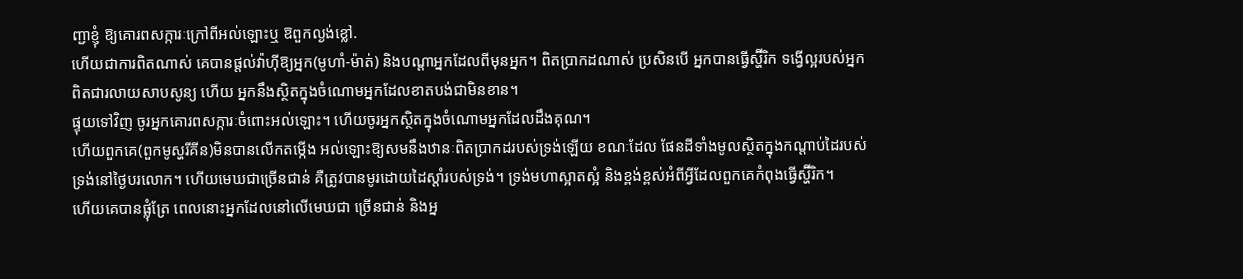ញ្ជាខ្ញុំ ឱ្យគោរពសក្ការៈក្រៅពីអល់ឡោះឬ ឱពួកល្ងង់ខ្លៅ.
ហើយជាការពិតណាស់ គេបានផ្ដល់វ៉ាហ៊ីឱ្យអ្នក(មូហាំ-ម៉ាត់) និងបណ្ដាអ្នកដែលពីមុនអ្នក។ ពិតប្រាកដណាស់ ប្រសិនបើ អ្នកបានធ្វើស្ហ៊ីរិក ទង្វើល្អរបស់អ្នកពិតជារលាយសាបសូន្យ ហើយ អ្នកនឹងស្ថិតក្នុងចំណោមអ្នកដែលខាតបង់ជាមិនខាន។
ផ្ទុយទៅវិញ ចូរអ្នកគោរពសក្ការៈចំពោះអល់ឡោះ។ ហើយចូរអ្នកស្ថិតក្នុងចំណោមអ្នកដែលដឹងគុណ។
ហើយពួកគេ(ពួកមូស្ហរីគីន)មិនបានលើកតម្កើង អល់ឡោះឱ្យសមនឹងឋានៈពិតប្រាកដរបស់ទ្រង់ឡើយ ខណៈដែល ផែនដីទាំងមូលស្ថិតក្នុងកណ្ដាប់ដៃរបស់ទ្រង់នៅថ្ងៃបរលោក។ ហើយមេឃជាច្រើនជាន់ គឺត្រូវបានមូរដោយដៃស្ដាំរបស់ទ្រង់។ ទ្រង់មហាស្អាតស្អំ និងខ្ពង់ខ្ពស់អំពីអ្វីដែលពួកគេកំពុងធ្វើស្ហ៊ីរិក។
ហើយគេបានផ្លុំត្រែ ពេលនោះអ្នកដែលនៅលើមេឃជា ច្រើនជាន់ និងអ្ន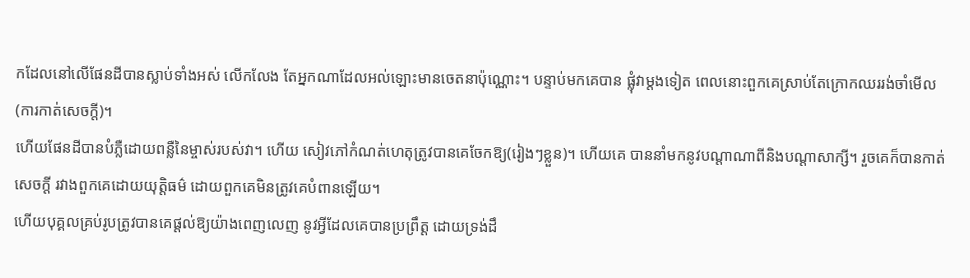កដែលនៅលើផែនដីបានស្លាប់ទាំងអស់ លើកលែង តែអ្នកណាដែលអល់ឡោះមានចេតនាប៉ុណ្ណោះ។ បន្ទាប់មកគេបាន ផ្លុំវាម្ដងទៀត ពេលនោះពួកគេស្រាប់តែក្រោកឈររង់ចាំមើល (ការកាត់សេចក្ដី)។
ហើយផែនដីបានបំភ្លឺដោយពន្លឺនៃម្ចាស់របស់វា។ ហើយ សៀវភៅកំណត់ហេតុត្រូវបានគេចែកឱ្យ(រៀងៗខ្លួន)។ ហើយគេ បាននាំមកនូវបណ្ដាណាពីនិងបណ្ដាសាក្សី។ រួចគេក៏បានកាត់សេចក្ដី រវាងពួកគេដោយយុត្ដិធម៌ ដោយពួកគេមិនត្រូវគេបំពានឡើយ។
ហើយបុគ្គលគ្រប់រូបត្រូវបានគេផ្ដល់ឱ្យយ៉ាងពេញលេញ នូវអ្វីដែលគេបានប្រព្រឹត្ដ ដោយទ្រង់ដឹ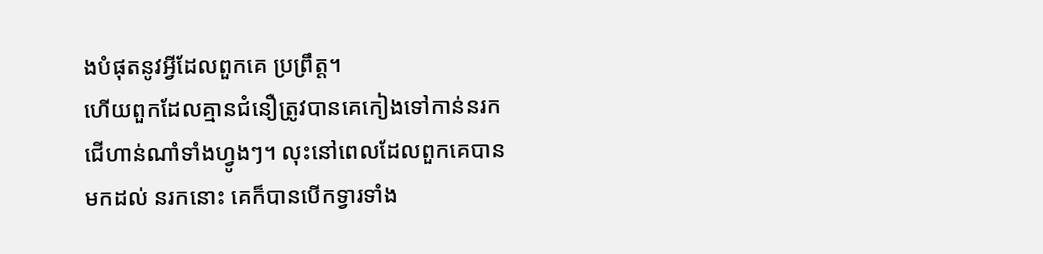ងបំផុតនូវអ្វីដែលពួកគេ ប្រព្រឹត្ដ។
ហើយពួកដែលគ្មានជំនឿត្រូវបានគេកៀងទៅកាន់នរក ជើហាន់ណាំទាំងហ្វូងៗ។ លុះនៅពេលដែលពួកគេបានមកដល់ នរកនោះ គេក៏បានបើកទ្វារទាំង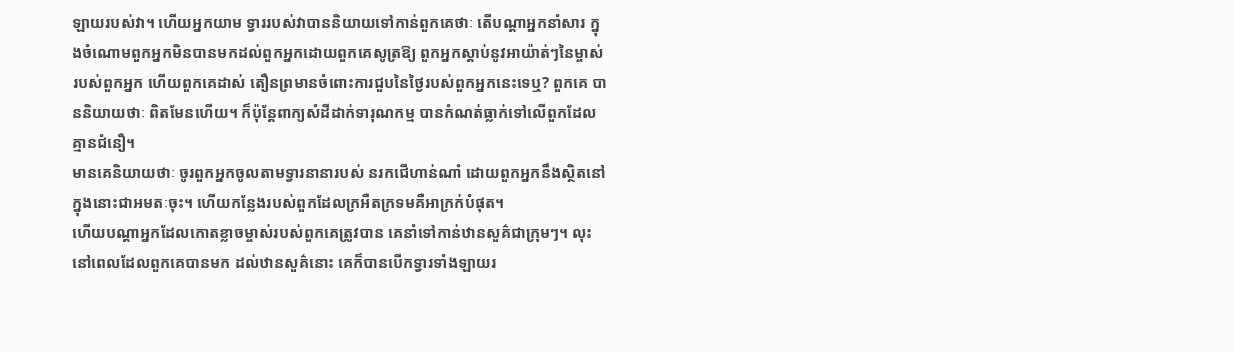ឡាយរបស់វា។ ហើយអ្នកយាម ទ្វាររបស់វាបាននិយាយទៅកាន់ពួកគេថាៈ តើបណ្ដាអ្នកនាំសារ ក្នុងចំណោមពួកអ្នកមិនបានមកដល់ពួកអ្នកដោយពួកគេសូត្រឱ្យ ពួកអ្នកស្ដាប់នូវអាយ៉ាត់ៗនៃម្ចាស់របស់ពួកអ្នក ហើយពួកគេដាស់ តឿនព្រមានចំពោះការជួបនៃថ្ងៃរបស់ពួកអ្នកនេះទេឬ? ពួកគេ បាននិយាយថាៈ ពិតមែនហើយ។ ក៏ប៉ុន្ដែពាក្យសំដីដាក់ទារុណកម្ម បានកំណត់ធ្លាក់ទៅលើពួកដែលគ្មានជំនឿ។
មានគេនិយាយថាៈ ចូរពួកអ្នកចូលតាមទ្វារនានារបស់ នរកជើហាន់ណាំ ដោយពួកអ្នកនឹងស្ថិតនៅក្នុងនោះជាអមតៈចុះ។ ហើយកន្លែងរបស់ពួកដែលក្រអឺតក្រទមគឺអាក្រក់បំផុត។
ហើយបណ្ដាអ្នកដែលកោតខ្លាចម្ចាស់របស់ពួកគេត្រូវបាន គេនាំទៅកាន់ឋានសួគ៌ជាក្រុមៗ។ លុះនៅពេលដែលពួកគេបានមក ដល់ឋានសួគ៌នោះ គេក៏បានបើកទ្វារទាំងឡាយរ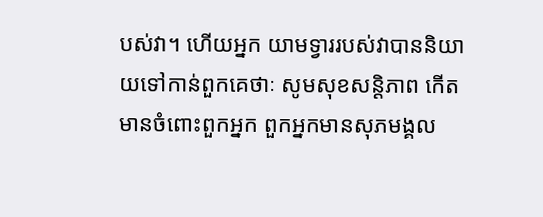បស់វា។ ហើយអ្នក យាមទ្វាររបស់វាបាននិយាយទៅកាន់ពួកគេថាៈ សូមសុខសន្ដិភាព កើតមានចំពោះពួកអ្នក ពួកអ្នកមានសុភមង្គល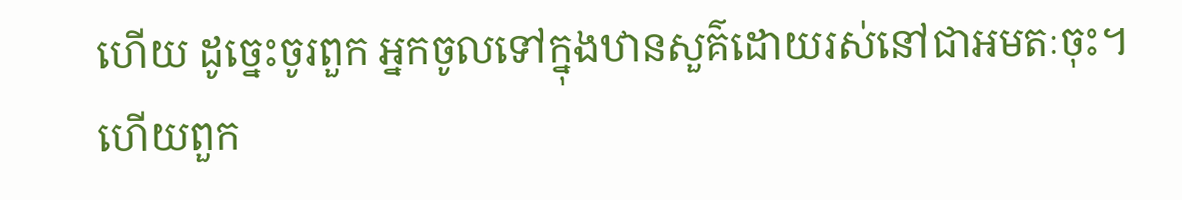ហើយ ដូចេ្នះចូរពួក អ្នកចូលទៅក្នុងឋានសួគ៌ដោយរស់នៅជាអមតៈចុះ។
ហើយពួក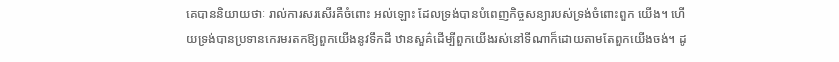គេបាននិយាយថាៈ រាល់ការសរសើរគឺចំពោះ អល់ឡោះ ដែលទ្រង់បានបំពេញកិច្ចសន្យារបស់ទ្រង់ចំពោះពួក យើង។ ហើយទ្រង់បានប្រទានកេរមរតកឱ្យពួកយើងនូវទឹកដី ឋានសួគ៌ដើម្បីពួកយើងរស់នៅទីណាក៏ដោយតាមតែពួកយើងចង់។ ដូ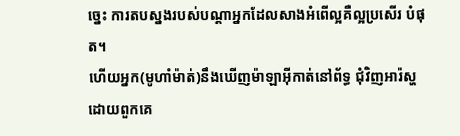ចេ្នះ ការតបស្នងរបស់បណ្ដាអ្នកដែលសាងអំពើល្អគឺល្អប្រសើរ បំផុត។
ហើយអ្នក(មូហាំម៉ាត់)នឹងឃើញម៉ាឡាអ៊ីកាត់នៅព័ទ្ធ ជុំវិញអារ៉ស្ហ ដោយពួកគេ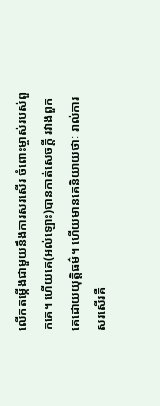លើកតម្កើងជាមួយនឹងការសរសើរ ចំពោះម្ចាស់របស់ពួកគេ។ ហើយគេ(អល់ឡោះ)បានកាត់សេចក្ដី រវាងពួកគេដោយយុត្ដិធម៌។ ហើយមានគេនិយាយថាៈ រាល់ការ សរសើរគឺ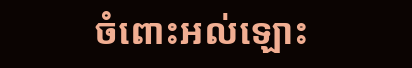ចំពោះអល់ឡោះ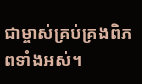ជាម្ចាស់គ្រប់គ្រងពិភពទាំងអស់។